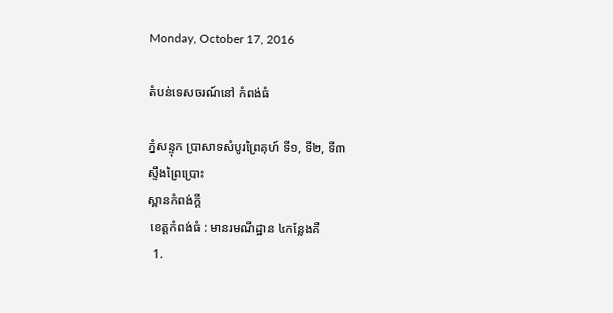Monday, October 17, 2016

តំបន់ទេសចរណ៍នៅ កំពង់ធំ

ភ្នំសន្ទុក ប្រាសាទសំបូរព្រៃគុហ៍ ទី១, ទី២, ទី៣
ស្ទឹងព្រៃប្រោះ
ស្ពានកំពង់ក្ដី
 ខេត្តកំពង់ធំ : មានរមណីដ្ឋាន ៤កន្លែងគឺ
  1.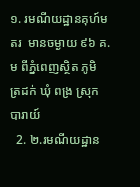១. រមណីយដ្ឋានគុហ៍មតរ  មានចម្ងាយ ៩៦ គ.ម ពីភ្នំពេញស្ថិត ភូមិ ត្រដក់ ឃុំ ពង្រ ស្រុក បារាយ៍
  2. ២.រមណីយដ្ឋាន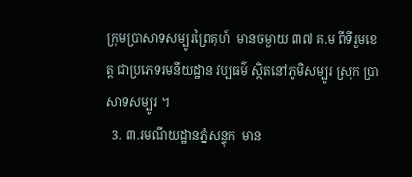ក្រុមប្រាសាទសម្បូរព្រៃគុហ៍  មានចម្ងាយ ៣៧ គ.ម ពីទីរួមខេត្ត ជាប្រភេទរមនីយដ្ឋាន វប្បធម៌ ស្ថិតនៅភូមិសម្បូរ ស្រុក ប្រាសាទសម្បូរ ។
  3. ៣.រមណីយដ្ឋានភ្នំសន្ទុក  មាន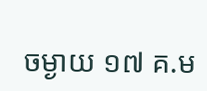ចម្ងាយ ១៧ គ.ម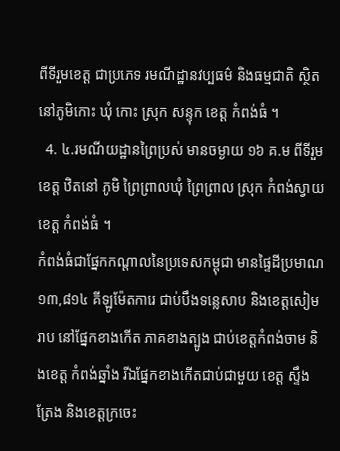ពីទីរួមខេត្ត ជាប្រភេទ រមណីដ្ឋានវប្បធម៌ និងធម្មជាតិ ស្ថិតនៅភូមិកោះ ឃុំ កោះ ស្រុក សន្ទុក ខេត្ត កំពង់ធំ ។
  4. ៤.រមណីយដ្ឋានព្រៃប្រស់ មានចម្ងាយ ១៦ គ.ម ពីទីរួមខេត្ត ឋិតនៅ ភូមិ ព្រៃព្រាលឃុំ ព្រៃព្រាល ស្រុក កំពង់ស្វាយ ខេត្ត កំពង់ធំ ។
កំពង់ធំជាផ្នែកកណ្តាលនៃប្រទេសកម្ពុជា មានផ្ទៃដីប្រមាណ ១៣,៨១៤ គីឡូម៉ែតការេ ជាប់បឹងទន្លេសាប និងខេត្តសៀមរាប នៅផ្នែកខាងកើត ភាគខាងត្បូង ជាប់ខេត្តកំពង់ចាម និងខេត្ត កំពង់ឆ្នាំង រីឯផ្នែកខាងកើតជាប់ជាមួយ ខេត្ត ស្ទឹងត្រែង និងខេត្តក្រចេះ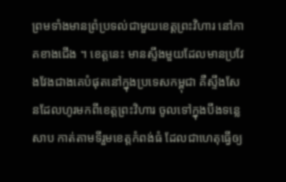ព្រមទាំងមានព្រំប្រទល់ជាមួយខេត្តព្រះវិហារ នៅភាគខាងជើង ។ ខេត្តនេះ មានស្ទឹងមួយដែលមានប្រវែងវែងជាងគេបំផុតនៅក្នុងប្រទេសកម្ពុជា គឺស្ទឹងសែនដែលហូរមកពីខេត្តព្រះវិហារ ចូលទៅក្នុងបឹងទន្លេសាប កាត់តាមទីរួមខេត្តកំពង់ធំ ដែលជាហេតុធ្វើឲ្យ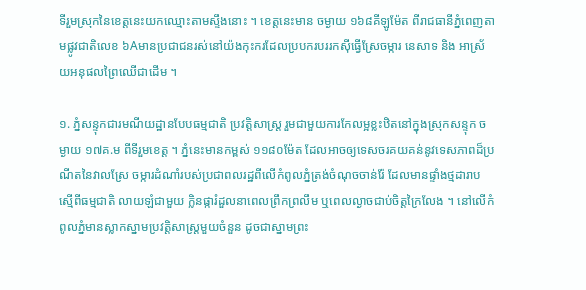ទីរួមស្រុកនៃខេត្តនេះយកឈ្មោះតាមស្ទឹងនោះ ។ ខេត្តនេះមាន ចម្ងាយ ១៦៨គីឡូម៉ែត ពីរាជធានីភ្នំពេញតាមផ្លូវជាតិលេខ ៦Aមានប្រជាជនរស់នៅយ៉ងកុះករដែលប្របករបររកស៊ីធ្វើស្រែចម្ការ នេសាទ និង អាស្រ័យអនុផលព្រៃឈើជាដើម ។

១. ភ្នំសន្ទុកជារមណីយដ្ឋានបែបធម្មជាតិ ប្រវត្តិសាស្រ្ត រួមជាមួយការកែលម្អខ្លះឋិតនៅក្នុងស្រុកសន្ទុក ចម្ងាយ ១៧គ.ម ពីទីរួមខេត្ត ។ ភ្នំនេះមានកម្ពស់ ១១៨០ម៉ែត ដែលអាចឲ្យទេសចរគយគន់នូវទេសភាពដ៏ប្រណីតនៃវាលស្រែ ចម្ការដំណាំរបស់ប្រជាពលរដ្ឋពីលើកំពូលភ្នំត្រង់ចំណុចចាន់រ៉ែ ដែលមានផ្ទាំងថ្មដារាបស្មើពីធម្មជាតិ លាយឡំជាមួយ ក្លិនផ្ការំដួលនាពេលព្រឹកព្រលឹម ឬពេលល្ងាចជាប់ចិត្តក្រៃលែង ។ នៅលើកំពូលភ្នំមានស្លាកស្នាមប្រវត្តិសាស្ត្រមួយចំនួន ដូចជាស្នាមព្រះ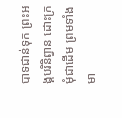បាទជាន់ទុក ព្រះអង្គបរិនិព្វាន ដោះក្រមុំជាដើម ព្រមទាំងមា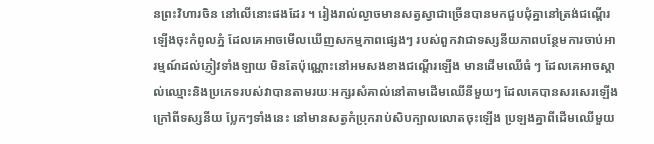នព្រះវិហារចិន នៅលើនោះផងដែរ ។ រៀងរាល់ល្ងាចមានសត្វស្វាជាច្រើនបានមកជួបជុំគ្នានៅត្រង់ជណ្តើរឡើងចុះកំពូលភ្នំ ដែលគេអាចមើលឃើញសកម្មភាពផ្សេងៗ របស់ពួកវាជាទស្សនីយភាពបន្ថែមការចាប់អារម្មណ៍ដល់ភ្ញៀវទាំងឡាយ មិនតែប៉ុណ្ណោះនៅអមសងខាងជណ្តើរឡើង មានដើមឈើធំ ៗ ដែលគេអាចស្គាល់ឈ្មោះនិងប្រភេទរបស់វាបានតាមរយៈអក្សរសំគាល់នៅតាមដើមឈើនីមួយៗ ដែលគេបានសរសេរឡើង ក្រៅពីទស្សនីយ ប្លែកៗទាំងនេះ នៅមានសត្វកំប្រុករាប់សិបក្បាលលោតចុះឡើង ប្រឡងគ្នាពីដើមឈើមួយ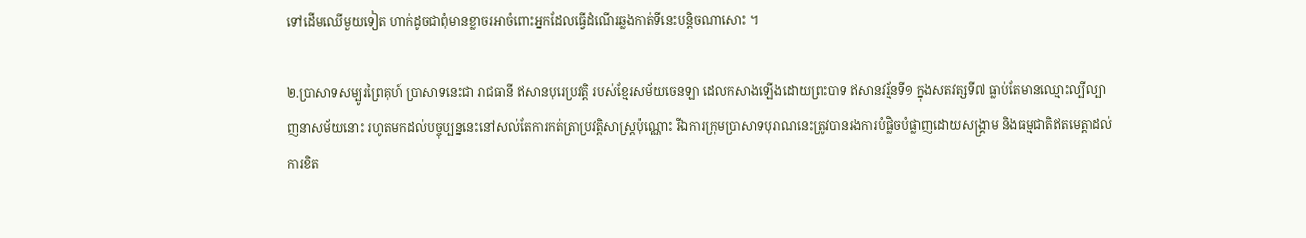ទៅដើមឈើមួយទៀត ហាក់ដូចជាពុំមានខ្លាចរអាចំពោះអ្នកដែលធ្វើដំណើរឆ្លងកាត់ទីនេះបន្តិចណាសោះ ។

២.ប្រាសាទសម្បូរព្រៃគុហ៍ ប្រាសាទនេះជា រាជធានី ឥសានបុរេប្រវត្តិ របស់ខ្មែរសម័យចេនឡា ដេលកសាងឡើងដោយព្រះបាទ ឥសានវរ្ម័នទី១ ក្នុងសតវត្សទី៧ ធ្លាប់តែមានឈ្មោះល្បីល្បាញនាសម័យនោះ រហូតមកដល់បច្ចុប្បន្ននេះនៅសល់តែការកត់ត្រាប្រវត្តិសាស្ត្រប៉ុណ្ណោះ រីឯការក្រុមប្រាសាទបុរាណនេះត្រូវបានរងការបំផ្លិចបំផ្លាញដោយសង្គ្រាម និងធម្មជាតិឥតមេត្តាដល់ការខិត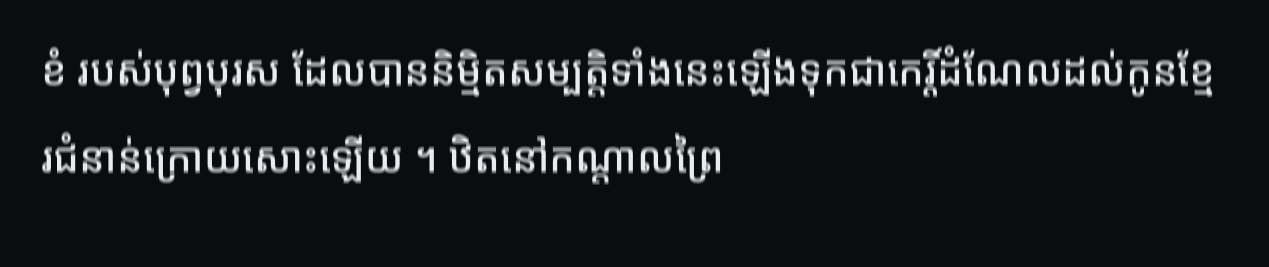ខំ របស់បុព្វបុរស ដែលបាននិម្មិតសម្បត្តិទាំងនេះឡើងទុកជាកេរ្តិ៍ដំណែលដល់កូនខ្មែរជំនាន់ក្រោយសោះឡើយ ។ ឋិតនៅកណ្តាលព្រៃ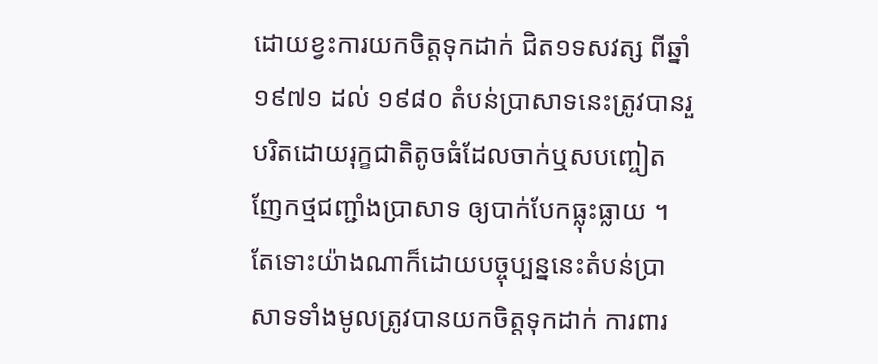ដោយខ្វះការយកចិត្តទុកដាក់ ជិត១ទសវត្ស ពីឆ្នាំ ១៩៧១ ដល់ ១៩៨០ តំបន់ប្រាសាទនេះត្រូវបានរួបរិតដោយរុក្ខជាតិតូចធំដែលចាក់ឬសបញ្ចៀតញែកថ្មជញ្ជាំងប្រាសាទ ឲ្យបាក់បែកធ្លុះធ្លាយ ។ តែទោះយ៉ាងណាក៏ដោយបច្ចុប្បន្ននេះតំបន់ប្រាសាទទាំងមូលត្រូវបានយកចិត្តទុកដាក់ ការពារ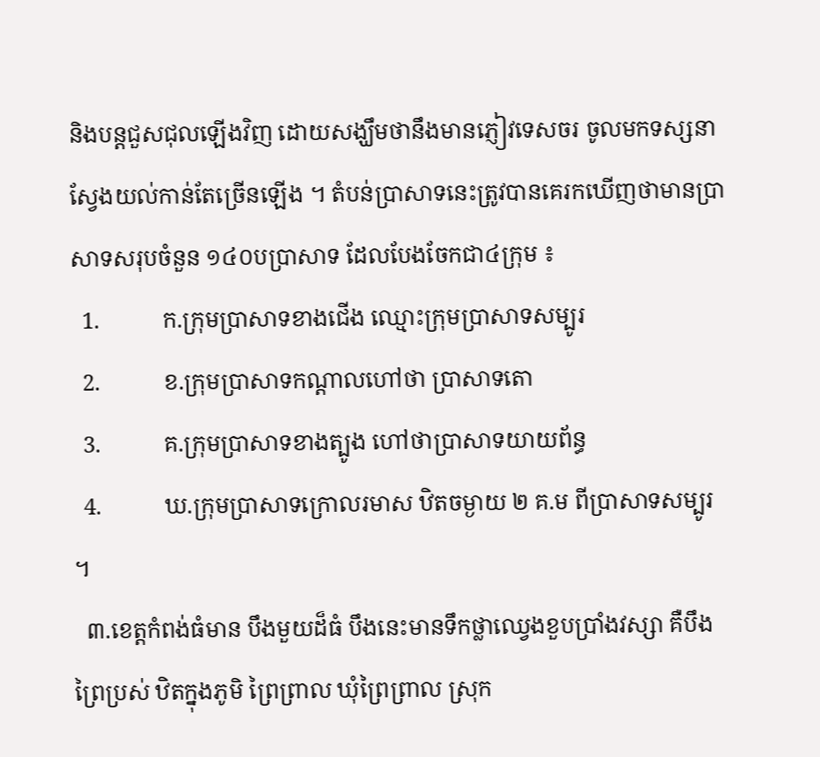និងបន្តជួសជុលឡើងវិញ ដោយសង្ឃឹមថានឹងមានភ្ញៀវទេសចរ ចូលមកទស្សនា ស្វែងយល់កាន់តែច្រើនឡើង ។ តំបន់ប្រាសាទនេះត្រូវបានគេរកឃើញថាមានប្រាសាទសរុបចំនួន ១៤០បប្រាសាទ ដែលបែងចែកជា៤ក្រុម ៖
  1.           ក.ក្រុមប្រាសាទខាងជើង ឈ្មោះក្រុមប្រាសាទសម្បូរ
  2.           ខ.កុ្រមប្រាសាទកណ្តាលហៅថា ប្រាសាទតោ
  3.           គ.ក្រុមបា្រសាទខាងត្បូង ហៅថាប្រាសាទយាយព័ន្ធ
  4.           ឃ.ក្រុមប្រាសាទក្រោលរមាស ឋិតចម្ងាយ ២ គ.ម ពីប្រាសាទសម្បូរ ។
  ៣.ខេត្តកំពង់ធំមាន បឹងមួយដ៏ធំ បឹងនេះមានទឹកថ្លាឈ្វេងខួបប្រាំងវស្សា គឺបឹងព្រៃប្រស់ ឋិតក្នុងភូមិ ព្រៃព្រាល ឃុំព្រៃព្រាល ស្រុក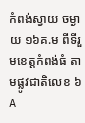កំពង់ស្វាយ ចម្ងាយ ១៦គ.ម ពីទីរួមខេត្តកំពង់ធំ តាមផ្លូវជាតិលេខ ៦A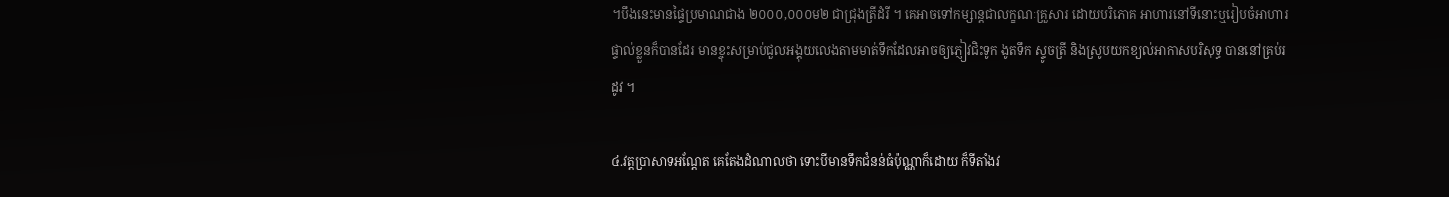។បឹងនេះមានផ្ទៃប្រមាណជាង ២០០០,០០០ម២ ជាជ្រុងត្រីដំរី ។ គេអាចទៅកម្សាន្តជាលក្ខណៈគ្រួសារ ដោយបរិភោគ អាហារនៅទីនោះឬរៀបចំអាហារផ្ទាល់ខ្លួនក៏បានដែរ មានខ្ចុះសម្រាប់ជួលអង្គុយលេងតាមមាត់ទឹកដែលអាចឲ្យភ្ញៀវជិះទូក ងូតទឹក ស្ទូចត្រី និងស្រូបយកខ្យល់អាកាសបរិសុទ្ធ បាននៅគ្រប់រដូវ ។

៤.វត្តប្រាសាទអណ្តែត គេតែងដំណាលថា ទោះបីមានទឹកជំនន់ធំប៉ុណ្ណាក៏ដោយ ក៏ទីតាំងវ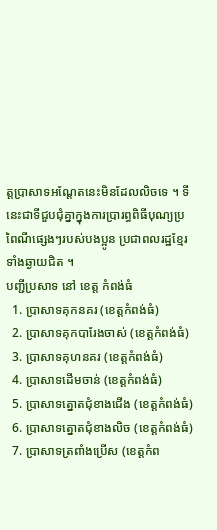ត្តប្រាសាទអណ្តែតនេះមិនដែលលិចទេ ។ ទីនេះជាទីជួបជុំគ្នាក្នុងការប្រារព្ធពិធីបុណ្យប្រពៃណីផ្សេងៗរបស់បងប្អូន ប្រជាពលរដ្ឋខ្មែរទាំងឆ្ងាយជិត ។
បញ្ជីប្រសាទ នៅ ខេត្ត កំពង់ធំ
  1. ប្រាសាទគុកនគរ (ខេត្តកំពង់ធំ)
  2. ប្រាសាទគុកបារែងចាស់ (ខេត្តកំពង់ធំ)
  3. ប្រាសាទគុហនគរ (ខេត្តកំពង់ធំ)
  4. ប្រាសាទដើមចាន់ (ខេត្តកំពង់ធំ)
  5. ប្រាសាទត្នោតជុំខាងជើង (ខេត្តកំពង់ធំ)
  6. ប្រាសាទត្នោតជុំខាងលិច (ខេត្តកំពង់ធំ)
  7. ប្រាសាទត្រពាំងប្រើស (ខេត្តកំព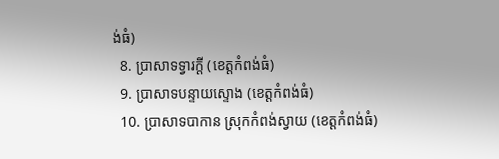ង់ធំ)
  8. ប្រាសាទទ្វារក្ដី (ខេត្តកំពង់ធំ)
  9. ប្រាសាទបន្ទាយស្ទោង (ខេត្តកំពង់ធំ)
  10. ប្រាសាទបាកាន ស្រុកកំពង់ស្វាយ (ខេត្តកំពង់ធំ)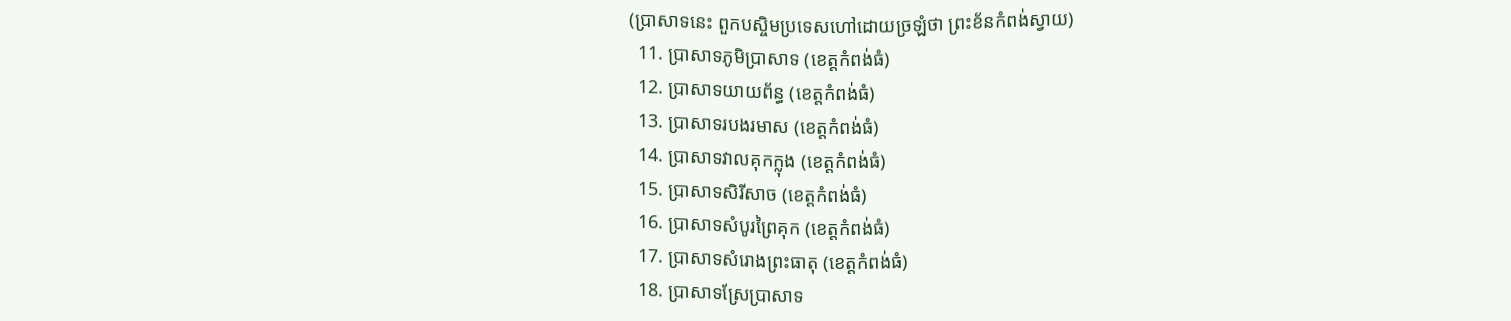(ប្រាសាទនេះ ពួកបស្ចិមប្រទេសហៅដោយច្រឡំថា ព្រះខ័នកំពង់ស្វាយ)
  11. ប្រាសាទភូមិប្រាសាទ (ខេត្តកំពង់ធំ)
  12. ប្រាសាទយាយព័ន្ធ (ខេត្តកំពង់ធំ)
  13. ប្រាសាទរបងរមាស (ខេត្តកំពង់ធំ)
  14. ប្រាសាទវាលគុកក្លុង (ខេត្តកំពង់ធំ)
  15. ប្រាសាទសិរីសាច (ខេត្តកំពង់ធំ)
  16. ប្រាសាទសំបូរព្រៃគុក (ខេត្តកំពង់ធំ)
  17. ប្រាសាទសំរោងព្រះធាតុ (ខេត្តកំពង់ធំ)
  18. ប្រាសាទស្រែប្រាសាទ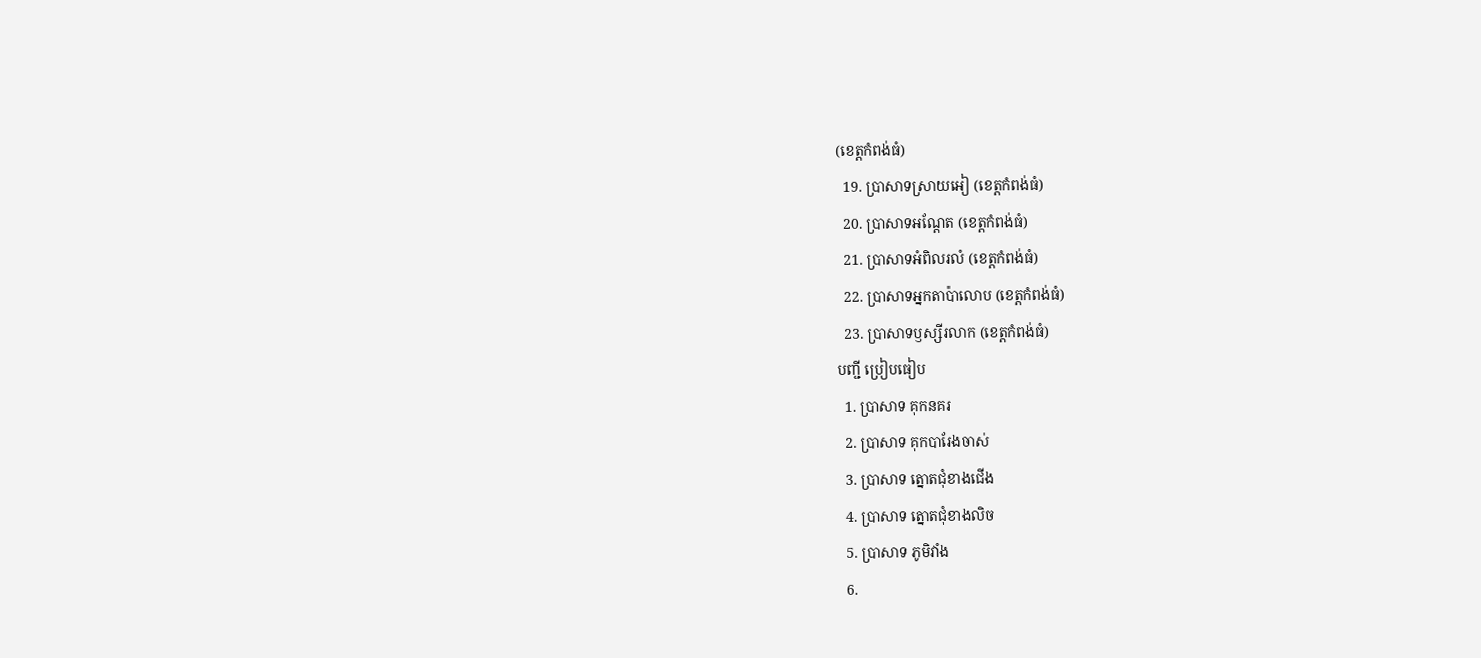(ខេត្តកំពង់ធំ)
  19. ប្រាសាទស្រាយអៀ (ខេត្តកំពង់ធំ)
  20. ប្រាសាទអណ្ដែត (ខេត្តកំពង់ធំ)
  21. ប្រាសាទអំពិលរលំ (ខេត្តកំពង់ធំ)
  22. ប្រាសាទអ្នកតាប៉ាលោប (ខេត្តកំពង់ធំ)
  23. ប្រាសាទឫស្សីរលាក (ខេត្តកំពង់ធំ)
បញ្ជី ប្រៀបធៀប
  1. ប្រាសាទ គុកនគរ
  2. ប្រាសាទ គុកបារែងចាស់
  3. ប្រាសាទ ត្នោតជុំខាងជើង
  4. ប្រាសាទ ត្នោតជុំខាងលិច
  5. ប្រាសាទ ភូមិវាំង
  6.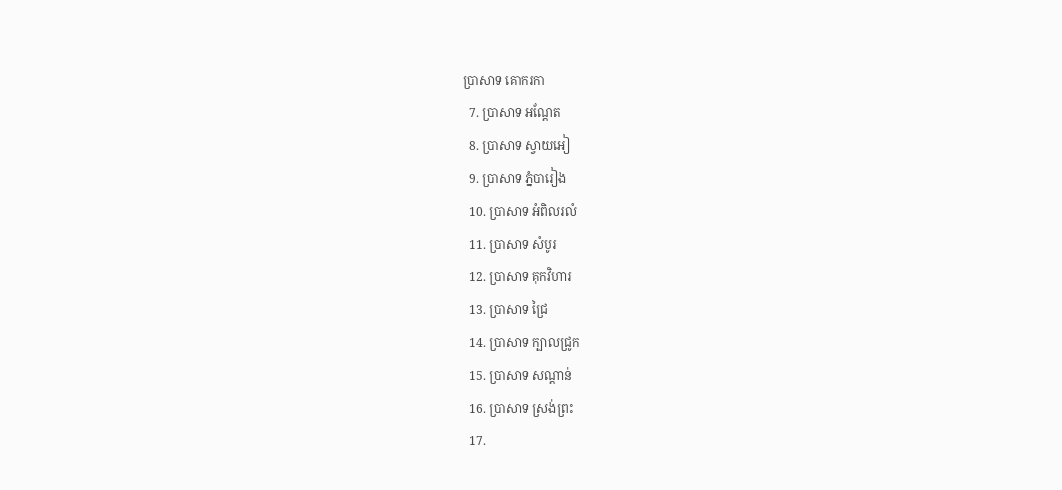ប្រាសាទ គោករកា
  7. ប្រាសាទ អណ្តែត
  8. ប្រាសាទ ស្វាយអៀ
  9. ប្រាសាទ ភ្នំបារៀង
  10. ប្រាសាទ អំពិលរលំ
  11. ប្រាសាទ សំបូរ
  12. ប្រាសាទ គុកវិហារ
  13. ប្រាសាទ ជ្រៃ
  14. ប្រាសាទ ក្បាលជ្រូក
  15. ប្រាសាទ សណ្តាន់
  16. ប្រាសាទ ស្រង់ព្រះ
  17.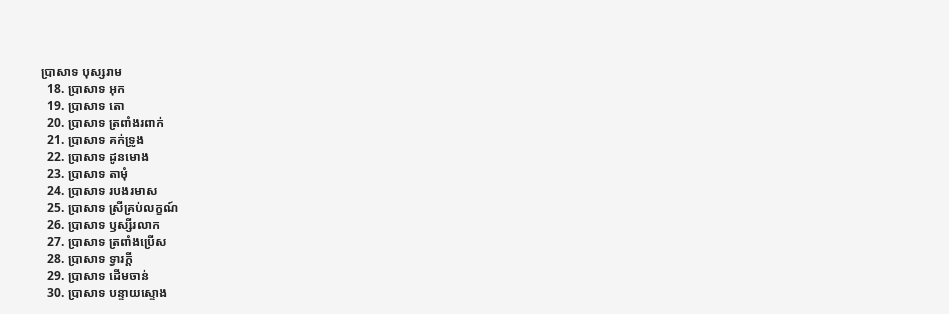ប្រាសាទ បុស្សរាម
  18. ប្រាសាទ អុក
  19. ប្រាសាទ តោ
  20. ប្រាសាទ ត្រពាំងរពាក់
  21. ប្រាសាទ គក់ទ្រូង
  22. ប្រាសាទ ដូនមោង
  23. ប្រាសាទ តាមុំ
  24. ប្រាសាទ របងរមាស
  25. ប្រាសាទ ស្រីគ្រប់លក្ខណ៍
  26. ប្រាសាទ ឫស្សីរលាក
  27. ប្រាសាទ ត្រពាំងប្រើស
  28. ប្រាសាទ ទ្វារក្ដី
  29. ប្រាសាទ ដើមចាន់
  30. ប្រាសាទ បន្ទាយស្ទោង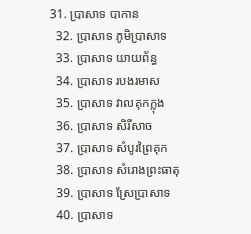31. ប្រាសាទ បាកាន
  32. ប្រាសាទ ភូមិប្រាសាទ
  33. ប្រាសាទ យាយព័ន្ធ
  34. ប្រាសាទ របងរមាស
  35. ប្រាសាទ វាលគុកក្លុង
  36. ប្រាសាទ សិរីសាច
  37. ប្រាសាទ សំបូរព្រៃគុក
  38. ប្រាសាទ សំរោងព្រះធាតុ
  39. ប្រាសាទ ស្រែប្រាសាទ
  40. ប្រាសាទ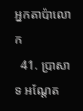អ្នកតាប៉ាលោក
  41. ប្រាសាទ អណ្ដែត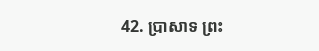42. ប្រាសាទ ព្រះ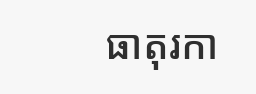ធាតុរកា